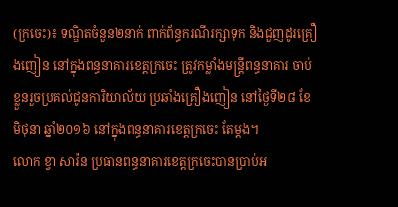(ក្រចេះ)៖ ទណ្ឌិតចំនួន២នាក់ ពាក់ព័ន្ធករណីរក្សាទុក និងជួញដូរគ្រឿងញៀន នៅក្នុងពន្ធនាគារខេត្តក្រចេះ ត្រូវកម្លាំងមន្រ្តីពន្ធនាគារ ចាប់ខ្លួនរួចប្រគល់ជូនការិយាល័យ ប្រឆាំងគ្រឿងញៀន នៅថ្ងៃទី២៨ ខែមិថុនា ឆ្នាំ២០១៦ នៅក្នុងពន្ធនាគារខេត្តក្រចេះ តែម្តង។
លោក ខ្វា សារ៉ន ប្រធានពន្ធនាគារខេត្តក្រចេះបានប្រាប់អ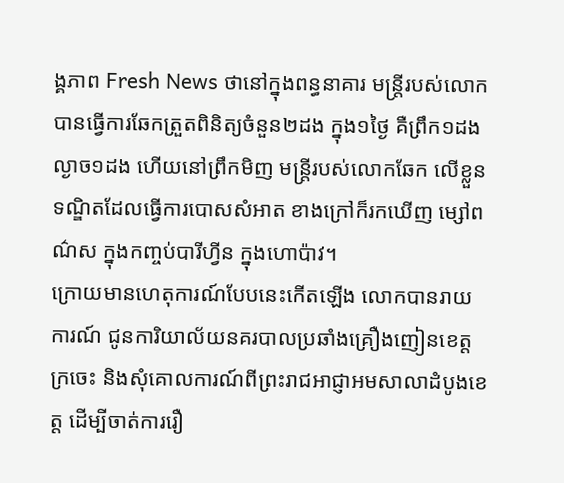ង្គភាព Fresh News ថានៅក្នុងពន្ធនាគារ មន្រ្តីរបស់លោក បានធ្វើការឆែកត្រួតពិនិត្យចំនួន២ដង ក្នុង១ថ្ងៃ គឺព្រឹក១ដង ល្ងាច១ដង ហើយនៅព្រឹកមិញ មន្រ្តីរបស់លោកឆែក លើខ្លួនទណ្ឌិតដែលធ្វើការបោសសំអាត ខាងក្រៅក៏រកឃើញ ម្សៅពណ៌ស ក្នុងកញ្ចប់បារីហ្វីន ក្នុងហោប៉ាវ។
ក្រោយមានហេតុការណ៍បែបនេះកើតឡើង លោកបានរាយការណ៍ ជូនការិយាល័យនគរបាលប្រឆាំងគ្រឿងញៀនខេត្តក្រចេះ និងសុំគោលការណ៍ពីព្រះរាជអាជ្ញាអមសាលាដំបូងខេត្ត ដើម្បីចាត់ការរឿ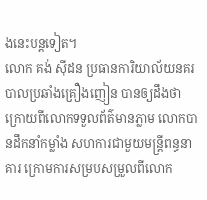ងនេះបន្តទៀត។
លោក គង់ ស៊ីដន ប្រធានការិយាល័យនគរបាលប្រឆាំងគ្រឿងញៀន បានឲ្យដឹងថា ក្រោយពីលោកទទួលព័ត៌មានភ្លាម លោកបានដឹកនាំកម្លាំង សហការជាមួយមន្រ្តីពន្ធនាគារ ក្រោមការសម្របសម្រួលពីលោក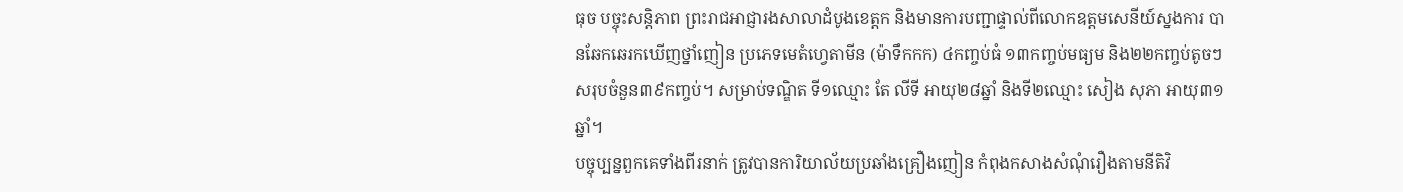ធុច បច្ចុះសន្តិភាព ព្រះរាជអាជ្ញារងសាលាដំបូងខេត្តក និងមានការបញ្ជាផ្ទាល់ពីលោកឧត្តមសេនីយ៍ស្នងការ បានឆែកឆេរកឃើញថ្នាំញៀន ប្រភេទមេតំហ្វេតាមីន (ម៉ាទឹកកក) ៤កញ្ចប់ធំ ១៣កញ្ចប់មធ្យម និង២២កញ្ចប់តូចៗ សរុបចំនួន៣៩កញ្ចប់។ សម្រាប់ទណ្ឌិត ទី១ឈ្មោះ តែ លីទី អាយុ២៨ឆ្នាំ និងទី២ឈ្មោះ សៀង សុភា អាយុ៣១ឆ្នាំ។
បច្ចុប្បន្នពួកគេទាំងពីរនាក់ ត្រូវបានការិយាល័យប្រឆាំងគ្រឿងញៀន កំពុងកសាងសំណុំរឿងតាមនីតិវិ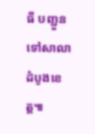ធី បញ្ជួនទៅសាលាដំបូងខេត្ត៕